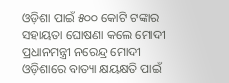ଓଡ଼ିଶା ପାଇଁ ୫୦୦ କୋଟି ଟଙ୍କାର ସହାୟତା ଘୋଷଣା କଲେ ମୋଦୀ
ପ୍ରଧାନମନ୍ତ୍ରୀ ନରେନ୍ଦ୍ର ମୋଦୀ ଓଡ଼ିଶାରେ ବାତ୍ୟା କ୍ଷୟକ୍ଷତି ପାଇଁ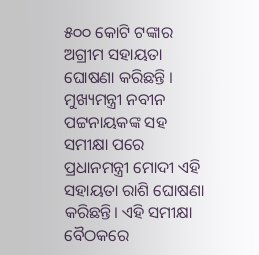୫୦୦ କୋଟି ଟଙ୍କାର ଅଗ୍ରୀମ ସହାୟତା ଘୋଷଣା କରିଛନ୍ତି । ମୁଖ୍ୟମନ୍ତ୍ରୀ ନବୀନ ପଟ୍ଟନାୟକଙ୍କ ସହ ସମୀକ୍ଷା ପରେ ପ୍ରଧାନମନ୍ତ୍ରୀ ମୋଦୀ ଏହି ସହାୟତା ରାଶି ଘୋଷଣା କରିଛନ୍ତି। ଏହି ସମୀକ୍ଷା ବୈଠକରେ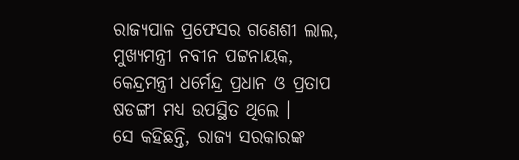ରାଜ୍ୟପାଳ ପ୍ରଫେସର ଗଣେଶୀ ଲାଲ, ମୁଖ୍ୟମନ୍ତ୍ରୀ ନବୀନ ପଟ୍ଟନାୟକ, କେନ୍ଦ୍ରମନ୍ତ୍ରୀ ଧର୍ମେନ୍ଦ୍ର ପ୍ରଧାନ ଓ ପ୍ରତାପ ଷଡଙ୍ଗୀ ମଧ୍ୟ ଉପସ୍ଥିତ ଥିଲେ ।
ସେ କହିଛନ୍ତି, ରାଜ୍ୟ ସରକାରଙ୍କ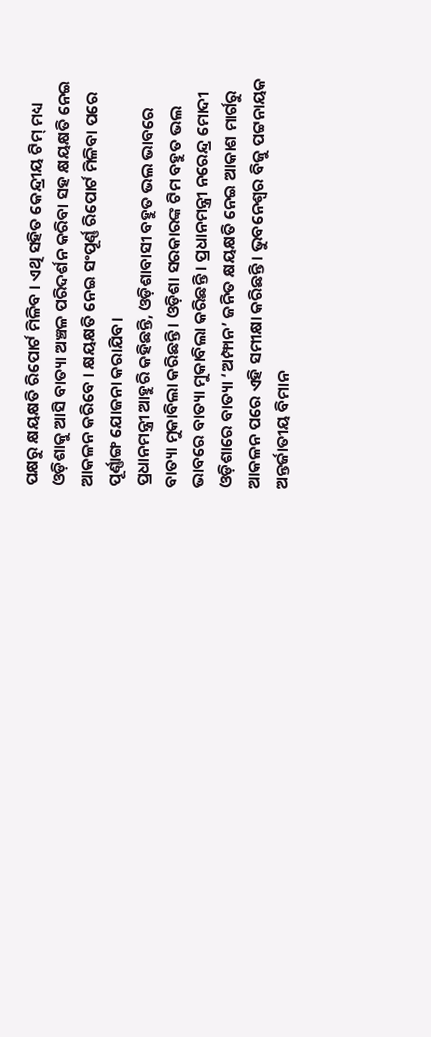ପକ୍ଷରୁ କ୍ଷୟକ୍ଷତି ରିପୋର୍ଟ ମିଳିବ । ଏଥି ସହିତ କେନ୍ଦ୍ରୀୟ ଟିମ୍ ମଧ୍ୟ ଓଡ଼ିଶାକୁ ଆସି ବାତ୍ୟା ଅଞ୍ଚଳ ପରିଦର୍ଶନ କରିବା ସହ କ୍ଷୟକ୍ଷତି ନେଇ ଆକଳନ କରିବେ । କ୍ଷୟକ୍ଷତି ନେଇ ସଂପୂର୍ଣ୍ଣ ରିପୋର୍ଟ ମିଳିବା ପରେ ପୂର୍ଣ୍ଣାଙ୍ଗ ଯୋଜନା କରାଯିବ।
ପ୍ରଧାନମନ୍ତ୍ରୀ ଆହୁରି କହିଛନ୍ତି, ଓଡ଼ିଶାବାସୀ ବହୁତ ଭଲ ଭାବରେ ବାତ୍ୟା ମୁକାବିଲା କରିଛନ୍ତି । ଓଡ଼ିଶା ସରକାରଙ୍କ ଟିମ ବହୁତ ଭଲ ଭାବରେ ବାତ୍ୟା ମୁକାବିଲା କରିଛନ୍ତି । ପ୍ରଧାନମନ୍ତ୍ରୀ ନରେନ୍ଦ୍ର ମୋଦୀ ଓଡ଼ିଶାରେ ବାତ୍ୟା ‘ଅମ୍ଫାନ’ ଜନିତ କ୍ଷୟକ୍ଷତି ନେଇ ଆକାଶ ମାର୍ଗରୁ ଆକଳନ ପରେ ଏହି ସମୀକ୍ଷା କରିଛନ୍ତି । ଭୁବନେଶ୍ୱର ବିଜୁ ପଟ୍ଟନାୟକ ଅନ୍ତର୍ଜାତୀୟ ବିମାନ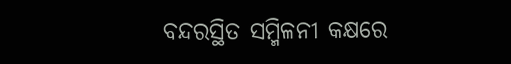ବନ୍ଦରସ୍ଥିତ ସମ୍ମିଳନୀ କକ୍ଷରେ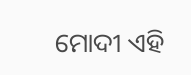ମୋଦୀ ଏହି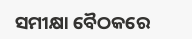ସମୀକ୍ଷା ବୈଠକରେ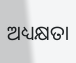ଅଧ୍ୟକ୍ଷତା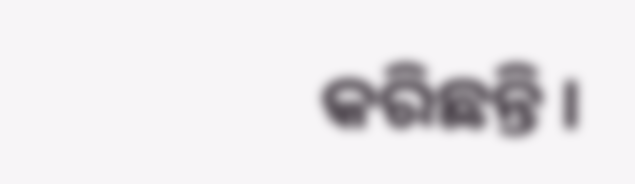କରିଛନ୍ତି ।